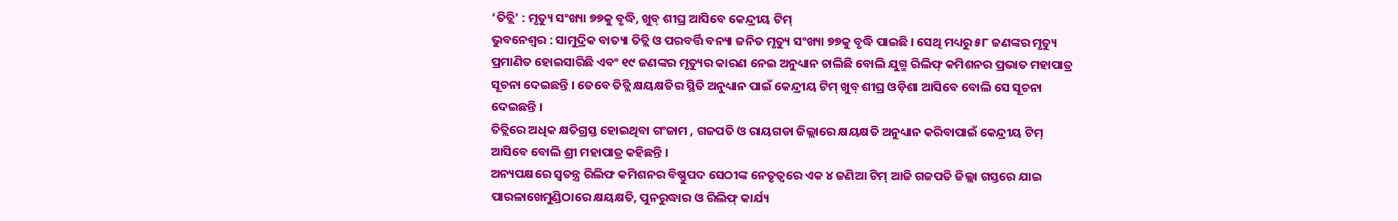‘ତିତ୍ଲି’ : ମୃତ୍ୟୁ ସଂଖ୍ୟା ୭୭କୁ ବୃଦ୍ଧି, ଖୁବ୍ ଶୀଘ୍ର ଆସିବେ କେନ୍ଦ୍ରୀୟ ଟିମ୍
ଭୁବନେଶ୍ୱର : ସାମୁଦ୍ରିକ ବାତ୍ୟା ତିତ୍ଲି ଓ ପରବର୍ତ୍ତି ବନ୍ୟା ଜନିତ ମୃତ୍ୟୁ ସଂଖ୍ୟା ୭୭କୁ ବୃଦ୍ଧି ପାଇଛି । ସେଥି ମଧ୍ୟରୁ ୫୮ ଜଣଙ୍କର ମୃତ୍ୟୁ ପ୍ରମାଣିତ ହୋଇସାରିଛି ଏବଂ ୧୯ ଜଣଙ୍କର ମୃତ୍ୟୁର କାରଣ ନେଇ ଅନୁଧ୍ୟାନ ଚାଲିଛି ବୋଲି ଯୁଗ୍ମ ରିଲିଫ୍ କମିଶନର ପ୍ରଭାତ ମହାପାତ୍ର ସୂଚନା ଦେଇଛନ୍ତି । ତେବେ ତିତ୍ଲି କ୍ଷୟକ୍ଷତିର ସ୍ଥିତି ଅନୁଧ୍ୟାନ ପାଇଁ କେନ୍ଦ୍ରୀୟ ଟିମ୍ ଖୁବ୍ ଶୀଘ୍ର ଓଡ଼ିଶା ଆସିବେ ବୋଲି ସେ ସୂଚନା ଦେଇଛନ୍ତି ।
ତିତ୍ଲିରେ ଅଧିକ କ୍ଷତିଗ୍ରସ୍ତ ହୋଇଥିବା ଗଂଜାମ , ଗଜପତି ଓ ରାୟଗଡା ଜିଲ୍ଲାରେ କ୍ଷୟକ୍ଷତି ଅନୁଧ୍ୟାନ କରିବାପାଇଁ କେନ୍ଦ୍ରୀୟ ଟିମ୍ ଆସିବେ ବୋଲି ଶ୍ରୀ ମହାପାତ୍ର କହିଛନ୍ତି ।
ଅନ୍ୟପକ୍ଷରେ ସ୍ବତନ୍ତ୍ର ରିଲିଫ କମିଶନର ବିଷ୍ଣୁପଦ ସେଠୀଙ୍କ ନେତୃତ୍ୱରେ ଏକ ୪ ଜଣିଆ ଟିମ୍ ଆଜି ଗଜପତି ଜିଲ୍ଲା ଗସ୍ତରେ ଯାଇ ପାରଳାଖେମୁଣ୍ଡିଠାରେ କ୍ଷୟକ୍ଷତି, ପୁନରୁଦ୍ଧାର ଓ ରିଲିଫ୍ କାର୍ଯ୍ୟ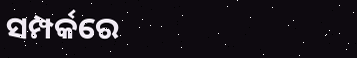ସମ୍ପର୍କରେ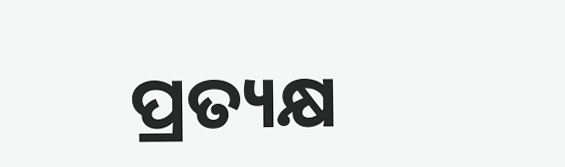ପ୍ରତ୍ୟକ୍ଷ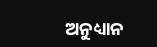ଅନୁଧ୍ୟାନ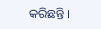କରିଛନ୍ତି ।